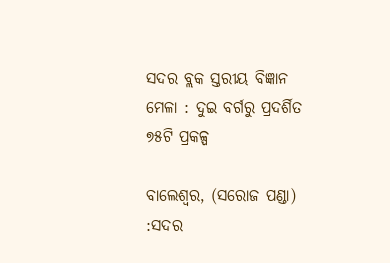ସଦର ବ୍ଲକ ସ୍ତରୀୟ ବିଜ୍ଞାନ ମେଳା : ଦୁଇ ବର୍ଗରୁ ପ୍ରଦର୍ଶିତ ୭୫ଟି ପ୍ରକଳ୍ପ

ବାଲେଶ୍ୱର, (ସରୋଜ ପଣ୍ଡା) :ସଦର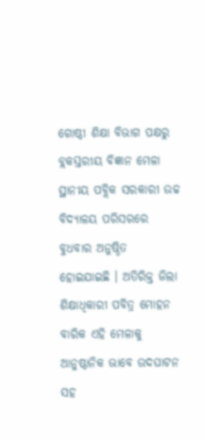ଗୋଷ୍ଠୀ ଶିକ୍ଷା ବିଭାଗ ପକ୍ଷରୁ ବ୍ଲକସ୍ତରୀୟ ବିଜ୍ଞାନ ମେଳା ସ୍ଥାନୀୟ ପବ୍ଲିକ ସରକାରୀ ଉଚ୍ଚ ବିଦ୍ୟାଳୟ ପରିସରରେ ବୁଧବାର ଅନୁଷ୍ଠିତ ହୋଇଯାଇଛି । ଅତିରିକ୍ତ ଜିଲା ଶିକ୍ଷାଧିକାରୀ ପବିତ୍ର ମୋହନ ବାରିକ ଏହି ମେଳାକୁ ଆନୁଷ୍ଠାନିକ ଭାବେ ଉଦଘାଟନ ସହ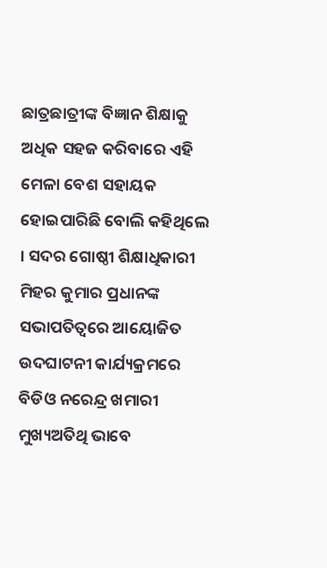ଛାତ୍ରଛାତ୍ରୀଙ୍କ ବିଜ୍ଞାନ ଶିକ୍ଷାକୁ ଅଧିକ ସହଜ କରିବାରେ ଏହି ମେଳା ବେଶ ସହାୟକ ହୋଇପାରିଛି ବୋଲି କହିଥିଲେ । ସଦର ଗୋଷ୍ଠୀ ଶିକ୍ଷାଧିକାରୀ ମିହର କୁମାର ପ୍ରଧାନଙ୍କ ସଭାପତିତ୍ୱରେ ଆୟୋଜିତ ଉଦଘାଟନୀ କାର୍ଯ୍ୟକ୍ରମରେ ବିଡିଓ ନରେନ୍ଦ୍ର ଖମାରୀ ମୁଖ୍ୟଅତିଥି ଭାବେ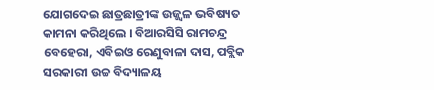ଯୋଗଦେଇ ଛାତ୍ରଛାତ୍ରୀଙ୍କ ଉଜ୍ଜ୍ୱଳ ଭବିଷ୍ୟତ କାମନା କରିଥିଲେ । ବିଆରସିସି ରାମଚନ୍ଦ୍ର ବେହେରା, ଏବିଇଓ ରେଣୁବାଳା ଦାସ, ପବ୍ଲିକ ସରକାରୀ ଉଚ୍ଚ ବିଦ୍ୟାଳୟ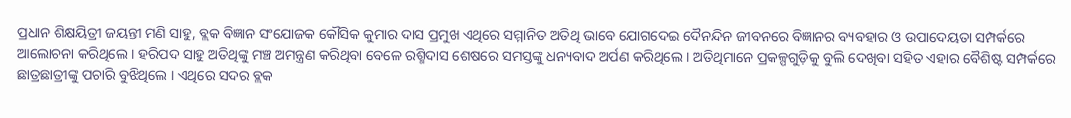ପ୍ରଧାନ ଶିକ୍ଷୟିତ୍ରୀ ଜୟନ୍ତୀ ମଣି ସାହୁ, ବ୍ଲକ ବିଜ୍ଞାନ ସଂଯୋଜକ କୌସିକ କୁମାର ଦାସ ପ୍ରମୁଖ ଏଥିରେ ସମ୍ମାନିତ ଅତିଥି ଭାବେ ଯୋଗଦେଇ ଦୈନନ୍ଦିନ ଜୀବନରେ ବିଜ୍ଞାନର ବ୍ୟବହାର ଓ ଉପାଦେୟତା ସମ୍ପର୍କରେ ଆଲୋଚନା କରିଥିଲେ । ହରିପଦ ସାହୁ ଅତିଥିଙ୍କୁ ମଞ୍ଚ ଅମନ୍ତ୍ରଣ କରିଥିବା ବେଳେ ରଶ୍ମିଦାସ ଶେଷରେ ସମସ୍ତଙ୍କୁ ଧନ୍ୟବାଦ ଅର୍ପଣ କରିଥିଲେ । ଅତିଥିମାନେ ପ୍ରକଳ୍ପଗୁଡ଼ିକୁ ବୁଲି ଦେଖିବା ସହିତ ଏହାର ବୈଶିଷ୍ଟ ସମ୍ପର୍କରେ ଛାତ୍ରଛାତ୍ରୀଙ୍କୁ ପଚାରି ବୁଝିଥିଲେ । ଏଥିରେ ସଦର ବ୍ଲକ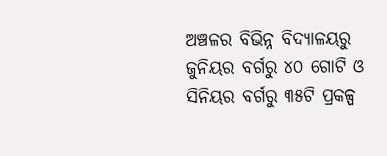ଅଞ୍ଚଳର ବିଭିନ୍ନ ବିଦ୍ୟାଳୟରୁ ଜୁନିୟର ବର୍ଗରୁ ୪୦ ଗୋଟି ଓ ସିନିୟର ବର୍ଗରୁ ୩୫ଟି ପ୍ରକଳ୍ପ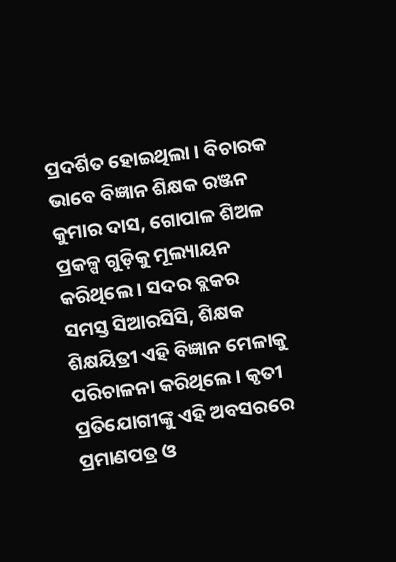ପ୍ରଦର୍ଶିତ ହୋଇଥିଲା । ବିଚାରକ ଭାବେ ବିଜ୍ଞାନ ଶିକ୍ଷକ ରଞ୍ଜନ କୁମାର ଦାସ, ଗୋପାଳ ଶିଅଳ ପ୍ରକଳ୍ପ ଗୁଡ଼ିକୁ ମୂଲ୍ୟାୟନ କରିଥିଲେ । ସଦର ବ୍ଲକର ସମସ୍ତ ସିଆରସିସି, ଶିକ୍ଷକ ଶିକ୍ଷୟିତ୍ରୀ ଏହି ବିଜ୍ଞାନ ମେଳାକୁ ପରିଚାଳନା କରିଥିଲେ । କୃତୀ ପ୍ରତିଯୋଗୀଙ୍କୁ ଏହି ଅବସରରେ ପ୍ରମାଣପତ୍ର ଓ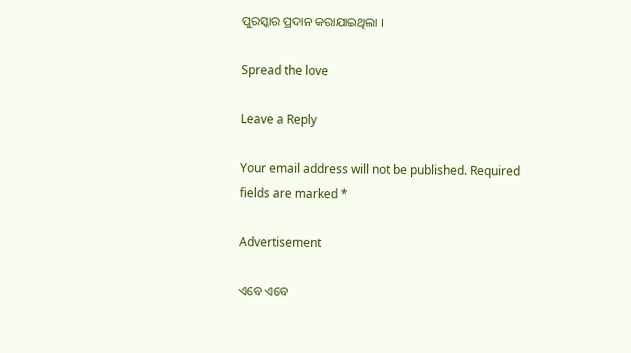ପୁରସ୍କାର ପ୍ରଦାନ କରାଯାଇଥିଲା ।

Spread the love

Leave a Reply

Your email address will not be published. Required fields are marked *

Advertisement

ଏବେ ଏବେ